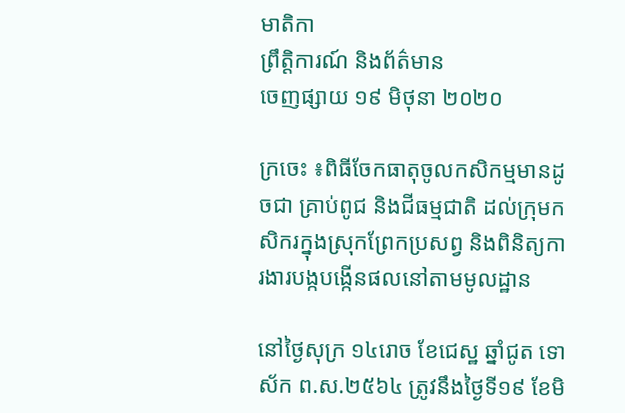មាតិកា
ព្រឹត្តិការណ៍ និងព័ត៌មាន
ចេញផ្សាយ ១៩ មិថុនា ២០២០

ក្រចេះ ៖ពិធីចែកធាតុចូលកសិកម្មមានដូចជា គ្រាប់ពូជ និងជីធម្មជាតិ ដល់ក្រុមកសិករក្នុងស្រុកព្រែកប្រសព្វ និងពិនិត្យការងារបង្កបង្កើនផលនៅតាមមូលដ្ឋាន

នៅថ្ងៃសុក្រ ១៤រោច ខែជេស្ឋ ឆ្នាំជូត ទោស័ក ព.ស.២៥៦៤ ត្រូវនឹងថ្ងៃទី១៩ ខែមិ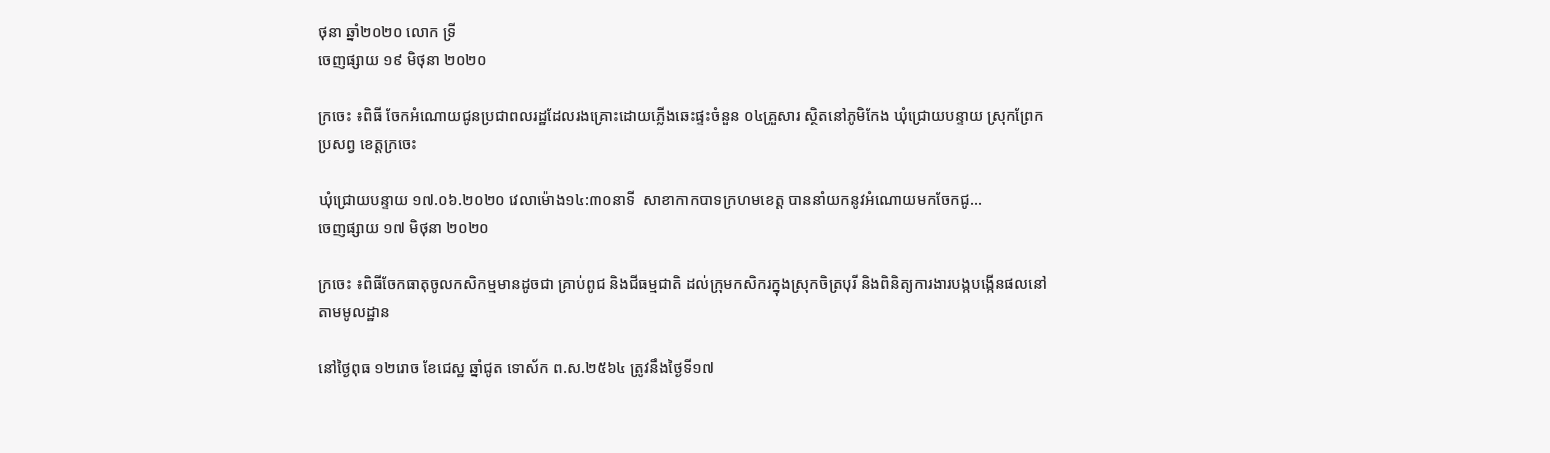ថុនា ឆ្នាំ២០២០ លោក ទ្រី
ចេញផ្សាយ ១៩ មិថុនា ២០២០

ក្រចេះ ៖ពិធី ចែកអំណោយជូនប្រជាពលរដ្ឋដែលរងគ្រោះដោយភ្លើងឆេះផ្ទះចំនួន ០៤គ្រួសារ ស្ថិតនៅភូមិកែង ឃុំជ្រោយបន្ទាយ ស្រុកព្រែកប្រសព្វ ខេត្តក្រចេះ

ឃុំជ្រោយបន្ទាយ ១៧.០៦.២០២០ វេលាម៉ោង១៤:៣០នាទី  សាខាកាកបាទក្រហមខេត្ត បាននាំយកនូវអំណោយមកចែកជូ...
ចេញផ្សាយ ១៧ មិថុនា ២០២០

ក្រចេះ ៖ពិធីចែកធាតុចូលកសិកម្មមានដូចជា គ្រាប់ពូជ និងជីធម្មជាតិ ដល់ក្រុមកសិករក្នុងស្រុកចិត្របុរី និងពិនិត្យការងារបង្កបង្កើនផលនៅតាមមូលដ្ឋាន

នៅថ្ងៃពុធ ១២រោច ខែជេស្ឋ ឆ្នាំជូត ទោស័ក ព.ស.២៥៦៤ ត្រូវនឹងថ្ងៃទី១៧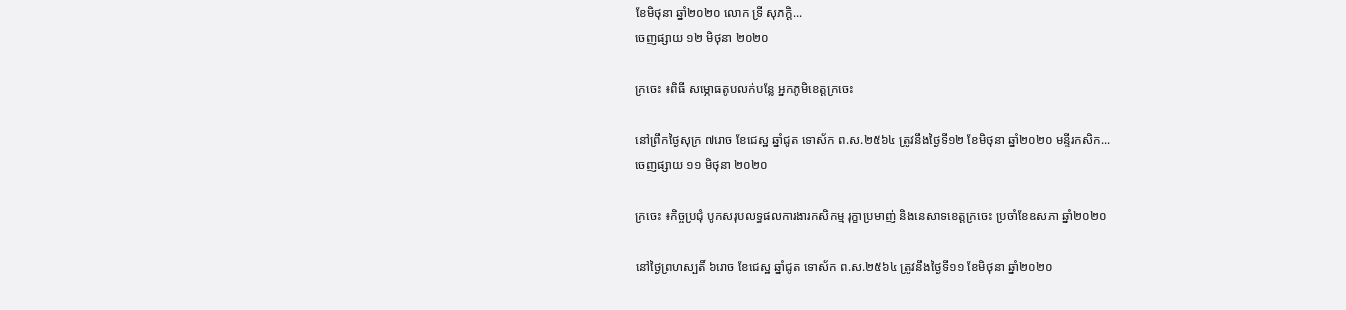ខែមិថុនា ឆ្នាំ២០២០ លោក ទ្រី សុភក្តិ...
ចេញផ្សាយ ១២ មិថុនា ២០២០

ក្រចេះ ៖ពិធី សម្ភោធតូបលក់បន្លែ អ្នកភូមិខេត្តក្រចេះ

នៅព្រឹកថ្ងៃសុក្រ ៧រោច ខែជេស្ឋ ឆ្នាំជូត ទោស័ក ព.ស.២៥៦៤ ត្រូវនឹងថ្ងៃទី១២ ខែមិថុនា ឆ្នាំ២០២០ មន្ទីរកសិក...
ចេញផ្សាយ ១១ មិថុនា ២០២០

ក្រចេះ ៖កិច្ចប្រជុំ បូកសរុបលទ្ធផលការងារកសិកម្ម រុក្ខាប្រមាញ់ និងនេសាទខេត្តក្រចេះ ប្រចាំខែឧសភា ឆ្នាំ២០២០

នៅថ្ងៃព្រហស្បតិ៍ ៦រោច ខែជេស្ឋ ឆ្នាំជូត ទោស័ក ព.ស.២៥៦៤ ត្រូវនឹងថ្ងៃទី១១ ខែមិថុនា ឆ្នាំ២០២០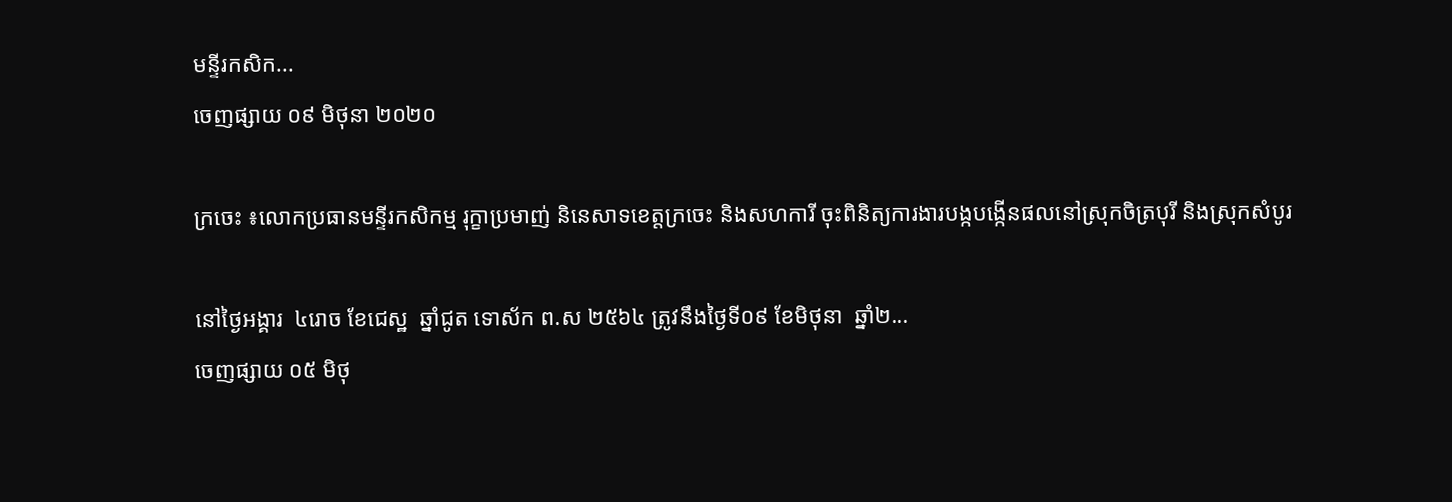មន្ទីរកសិក...
ចេញផ្សាយ ០៩ មិថុនា ២០២០

ក្រចេះ ៖លោកប្រធានមន្ទីរកសិកម្ម រុក្ខាប្រមាញ់ និនេសាទខេត្តក្រចេះ និងសហការី ចុះពិនិត្យការងារបង្កបង្កើនផលនៅស្រុកចិត្របុរី និងស្រុកសំបូរ

នៅថ្ងៃអង្គារ  ៤រោច ខែជេស្ឋ  ឆ្នាំជូត ទោស័ក ព.ស ២៥៦៤ ត្រូវនឹងថ្ងៃទី០៩ ខែមិថុនា  ឆ្នាំ២...
ចេញផ្សាយ ០៥ មិថុ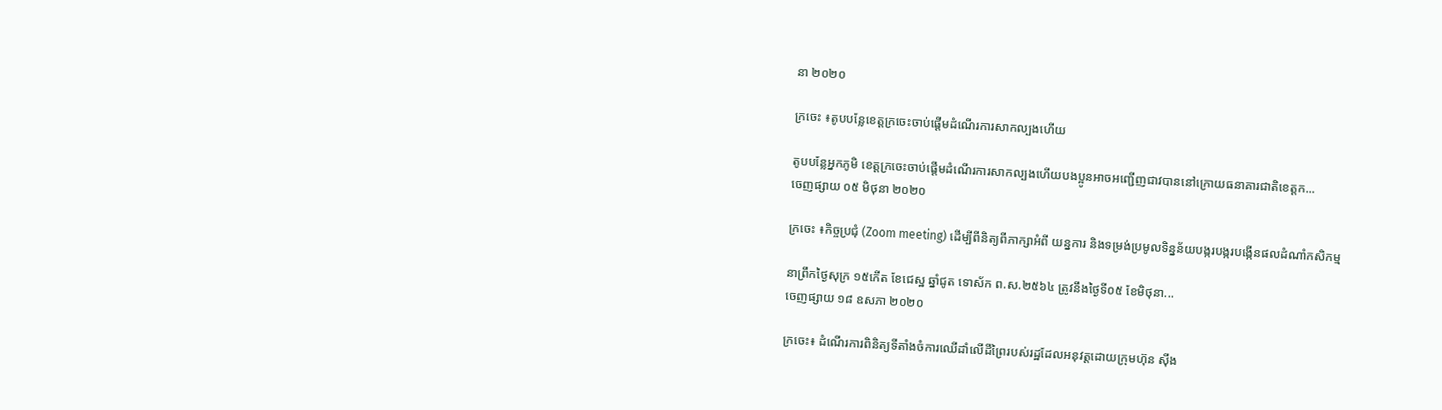នា ២០២០

ក្រចេះ ៖តូបបន្លែខេត្តក្រចេះចាប់ផ្តើមដំណើរការសាកល្បងហើយ

តូបបន្លែអ្នកភូមិ ខេត្តក្រចេះចាប់ផ្តើមដំណើរការសាកល្បងហើយបងប្អូនអាចអញ្ជើញជាវបាននៅក្រោយធនាគារជាតិខេត្តក...
ចេញផ្សាយ ០៥ មិថុនា ២០២០

ក្រចេះ ៖កិច្ចប្រជុំ (Zoom meeting) ដើម្បីពីនិត្យពីភាក្សាអំពី យន្នការ និងទម្រង់ប្រមូលទិន្នន័យបង្ករបង្ករបង្កើនផលដំណាំកសិកម្ម

នាព្រឹកថ្ងៃសុក្រ ១៥កើត ខែជេស្ឋ ឆ្នាំជូត ទោស័ក ព.ស.២៥៦៤ ត្រូវនឹងថ្ងៃទី០៥ ខែមិថុនា...
ចេញផ្សាយ ១៨ ឧសភា ២០២០

ក្រចេះ៖ ដំណើរការពិនិត្យទីតាំងចំការឈើដាំលើដីព្រៃរបស់រដ្ឋដែលអនុវត្តដោយក្រុមហ៊ុន ស៊ីង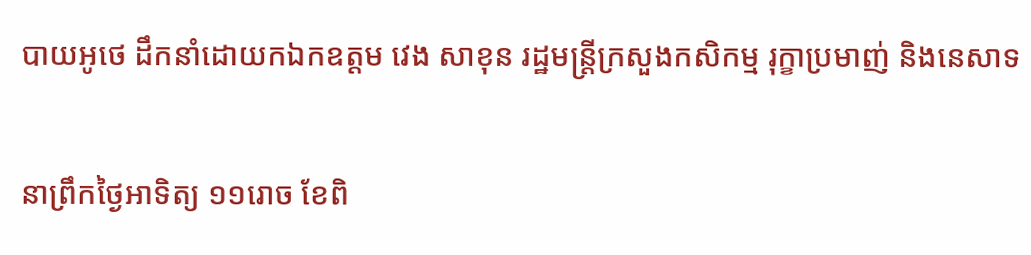បាយអូថេ ដឹកនាំដោយកឯកឧត្តម វេង សាខុន រដ្ឋមន្រ្តីក្រសួងកសិកម្ម រុក្ខាប្រមាញ់ និងនេសាទ

នាព្រឹកថ្ងៃអាទិត្យ ១១រោច ខែពិ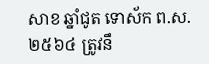សាខ ឆ្នាំជូត ទោស័ក ព.ស.២៥៦៤ ត្រូវនឹ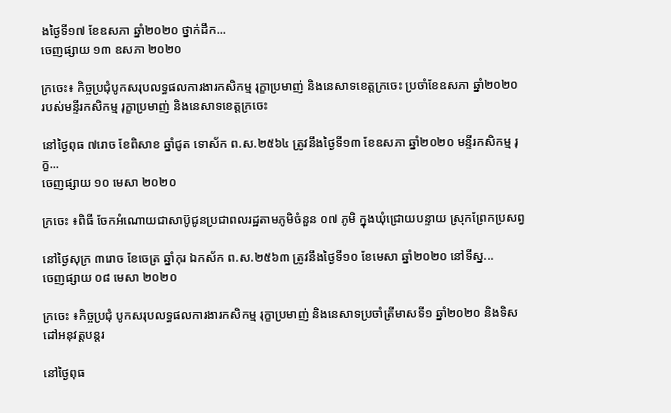ងថ្ងៃទី១៧ ខែឧសភា ឆ្នាំ២០២០ ថ្នាក់ដឹក...
ចេញផ្សាយ ១៣ ឧសភា ២០២០

ក្រចេះ៖ កិច្ចប្រជុំបូកសរុបលទ្ធផលការងារកសិកម្ម រុក្ខាប្រមាញ់ និងនេសាទខេត្តក្រចេះ ប្រចាំខែឧសភា ឆ្នាំ២០២០ របស់មន្ទីរកសិកម្ម រុក្ខាប្រមាញ់ និងនេសាទខេត្តក្រចេះ

នៅថ្ងៃពុធ ៧រោច ខែពិសាខ ឆ្នាំជូត ទោស័ក ព.ស.២៥៦៤ ត្រូវនឹងថ្ងៃទី១៣ ខែឧសភា ឆ្នាំ២០២០ មន្ទីរកសិកម្ម រុក្ខ...
ចេញផ្សាយ ១០ មេសា ២០២០

ក្រចេះ ៖ពិធី ចែកអំណោយជាសាប៊ូជូនប្រជាពលរដ្ឋតាមភូមិចំនួន ០៧ ភូមិ ក្នុងឃុំជ្រោយបន្ទាយ ស្រុកព្រែកប្រសព្វ

នៅថ្ងៃសុក្រ ៣រោច ខែចេត្រ ឆ្នាំកុរ ឯកស័ក ព.ស.២៥៦៣ ត្រូវនឹងថ្ងៃទី១០ ខែមេសា ឆ្នាំ២០២០ នៅទីស្ន...
ចេញផ្សាយ ០៨ មេសា ២០២០

ក្រចេះ ៖កិច្ចប្រជុំ បូកសរុបលទ្ធផលការងារកសិកម្ម រុក្ខាប្រមាញ់ និងនេសាទប្រចាំត្រីមាសទី១ ឆ្នាំ២០២០ និងទិសដៅអនុវត្តបន្តរ

នៅថ្ងៃពុធ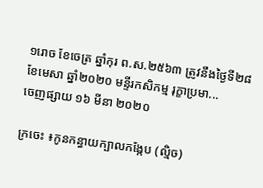១រោច ខែចេត្រ ឆ្នាំកុរ ព.ស.២៥៦៣ ត្រូវនឹងថ្ងៃទី២៨ ខែមេសា ឆ្នាំ២០២០ មន្ទីរកសិកម្ម រុក្ខាប្រមា...
ចេញផ្សាយ ១៦ មីនា ២០២០

ក្រចេះ ៖កូនកន្ធាយក្បាលកង្កែប (ល្មិច)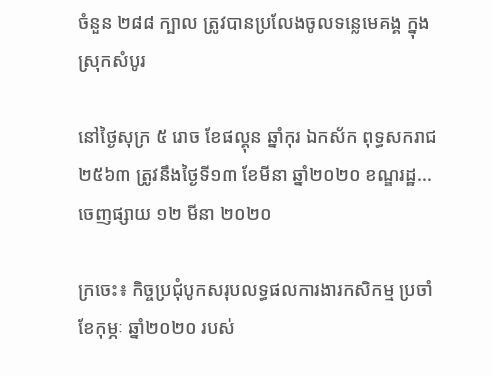ចំនួន ២៨៨ ក្បាល ត្រូវបានប្រលែងចូលទន្លេមេគង្គ ក្នុងស្រុកសំបូរ

នៅថ្ងៃសុក្រ ៥ រោច ខែផល្គុន ឆ្នាំកុរ ឯកស័ក ពុទ្ធសករាជ ២៥៦៣ ត្រូវនឹងថ្ងៃទី១៣ ខែមីនា ឆ្នាំ២០២០ ខណ្ឌរដ្ឋ...
ចេញផ្សាយ ១២ មីនា ២០២០

ក្រចេះ៖ កិច្ចប្រជុំបូកសរុបលទ្ធផលការងារកសិកម្ម ប្រចាំខែកុម្ភៈ ឆ្នាំ២០២០ របស់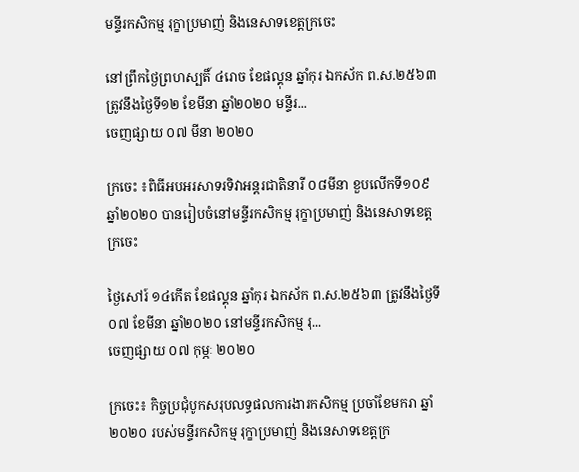មន្ទីរកសិកម្ម រុក្ខាប្រមាញ់ និងនេសាទខេត្តក្រចេះ

នៅព្រឹកថ្ងៃព្រហស្បតិ៍ ៤រោច ខែផល្គុន ឆ្នាំកុរ ឯកស័ក ព.ស.២៥៦៣ ត្រូវនឹងថ្ងៃទី១២ ខែមីនា ឆ្នាំ២០២០ មន្ទីរ...
ចេញផ្សាយ ០៧ មីនា ២០២០

ក្រចេះ ៖ពិធីអបអរសាទរទិវាអន្តរជាតិនារី ០៨មីនា ខួបលើកទី១០៩ ឆ្នាំ២០២០ បានរៀបចំនៅមន្ទីរកសិកម្ម រុក្ខាប្រមាញ់ និងនេសាទខេត្តក្រចេះ

ថ្ងៃសៅរ៍ ១៤កើត ខែផល្គុន ឆ្នាំកុរ ឯកស័ក ព.ស.២៥៦៣ ត្រូវនឹងថ្ងៃទី០៧ ខែមីនា ឆ្នាំ២០២០ នៅមន្ទីរកសិកម្ម រុ...
ចេញផ្សាយ ០៧ កុម្ភៈ ២០២០

ក្រចេះ៖ កិច្ចប្រជុំបូកសរុបលទ្ធផលការងារកសិកម្ម ប្រចាំខែមករា ឆ្នាំ២០២០ របស់មន្ទីរកសិកម្ម រុក្ខាប្រមាញ់ និងនេសាទខេត្តក្រ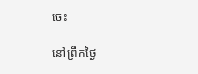ចេះ

នៅព្រឹកថ្ងៃ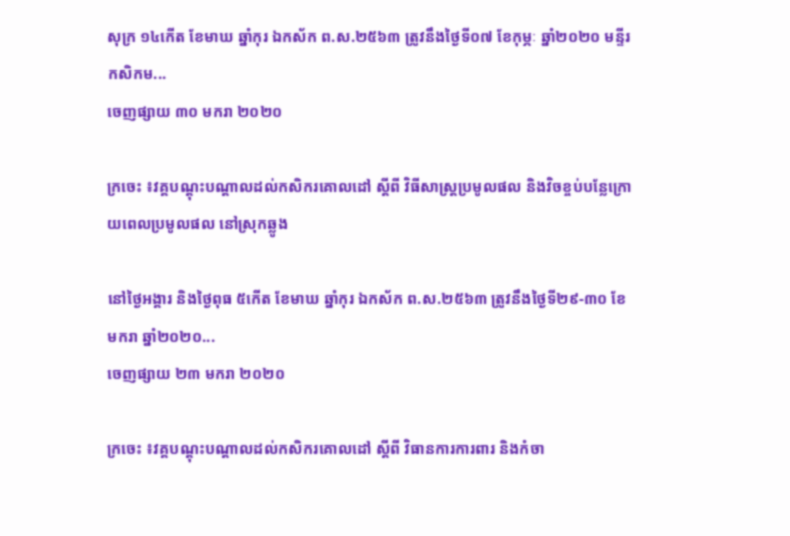សុក្រ ១៤កើត ខែមាឃ ឆ្នាំកុរ ឯកស័ក ព.ស.២៥៦៣ ត្រូវនឹងថ្ងៃទី០៧ ខែកុម្ភៈ ឆ្នាំ២០២០ មន្ទីរកសិកម...
ចេញផ្សាយ ៣០ មករា ២០២០

ក្រចេះ ៖វគ្គបណ្តុះបណ្តាលដល់កសិករគោលដៅ ស្តីពី វិធីសាស្រ្តប្រមូលផល និងវិចខ្ចប់បន្លែក្រោយពេលប្រមូលផល នៅស្រុកឆ្លូង

នៅថ្ងៃអង្គារ និងថ្ងៃពុធ ៥កើត ខែមាឃ ឆ្នាំកុរ ឯកស័ក ព.ស.២៥៦៣ ត្រូវនឹងថ្ងៃទី២៩-៣០ ខែមករា ឆ្នាំ២០២០...
ចេញផ្សាយ ២៣ មករា ២០២០

ក្រចេះ ៖វគ្គបណ្តុះបណ្តាលដល់កសិករគោលដៅ ស្តីពី វិធានការការពារ និងកំចា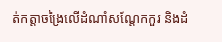ត់កត្តាចង្រៃលើដំណាំសណ្តែកកួរ និងដំ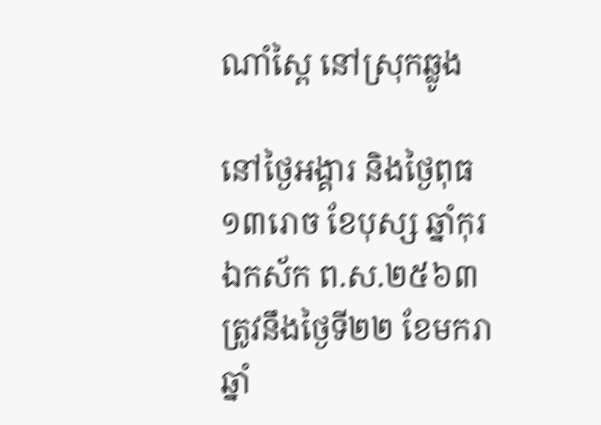ណាំស្ពៃ នៅស្រុកឆ្លូង

នៅថ្ងៃអង្គារ និងថ្ងៃពុធ ១៣រោច ខែបុស្ស ឆ្នាំកុរ ឯកស័ក ព.ស.២៥៦៣ ត្រូវនឹងថ្ងៃទី២២ ខែមករា ឆ្នាំ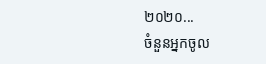២០២០...
ចំនួនអ្នកចូល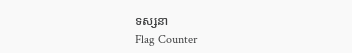ទស្សនា
Flag Counter